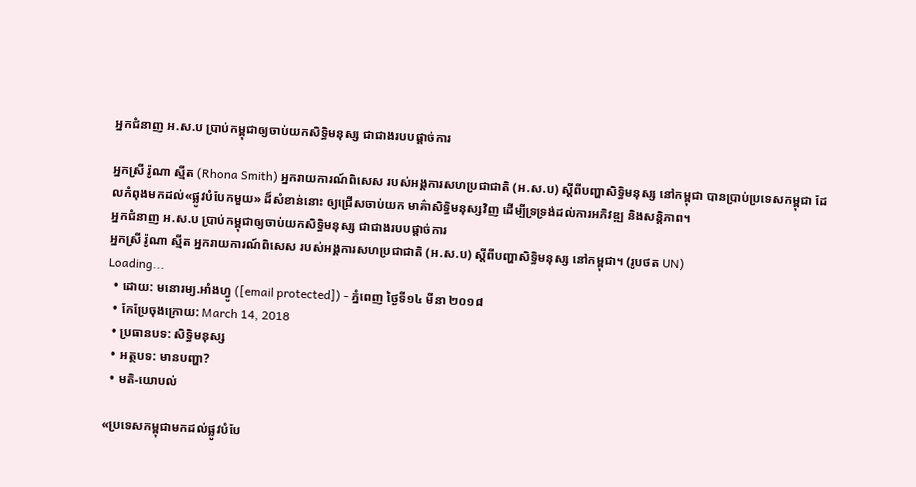អ្នកជំនាញ អ.ស.ប ប្រាប់កម្ពុជាឲ្យចាប់យកសិទ្ធិមនុស្ស ជាជាងរបបផ្ដាច់ការ

អ្នកស្រី រ៉ូណា ស្មីត (Rhona Smith) អ្នករាយការណ៍ពិសេស របស់អង្គការសហប្រជាជាតិ (អ.ស.ប) ស្ដីពីបញ្ហាសិទ្ធិមនុស្ស នៅកម្ពុជា បានប្រាប់ប្រទេសកម្ពុជា ដែលកំពុងមកដល់«ផ្លូវបំបែកមួយ» ដ៏សំខាន់នោះ ឲ្យជ្រើសចាប់យក មាគ៌ាសិទ្ធិមនុស្សវិញ ដើម្បីទ្រទ្រង់ដល់ការអភិវឌ្ឍ និងសន្តិភាព។
អ្នកជំនាញ អ.ស.ប ប្រាប់កម្ពុជាឲ្យចាប់យកសិទ្ធិមនុស្ស ជាជាងរបបផ្ដាច់ការ
អ្នកស្រី រ៉ូណា ស្មីត អ្នករាយការណ៍ពិសេស របស់អង្គការសហប្រជាជាតិ (អ.ស.ប) ស្ដីពីបញ្ហាសិទ្ធិមនុស្ស នៅកម្ពុជា។ (រូបថត UN)
Loading...
  • ដោយ: មនោរម្យ.អាំងហ្វូ ([email protected]) - ភ្នំពេញ ថ្ងៃទី១៤ មីនា ២០១៨
  • កែប្រែចុងក្រោយ: March 14, 2018
  • ប្រធានបទ: សិទ្ធិមនុស្ស
  • អត្ថបទ: មានបញ្ហា?
  • មតិ-យោបល់

«ប្រទេសកម្ពុជាមកដល់ផ្លូវបំបែ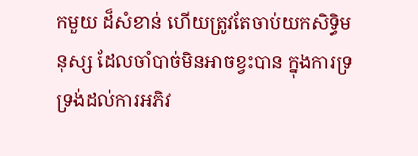កមួយ ដ៏សំខាន់ ហើយត្រូវតែចាប់យកសិទ្ធិមនុស្ស ដែលចាំបាច់មិនអាចខ្វះបាន ក្នុងការទ្រទ្រង់ដល់ការអភិវ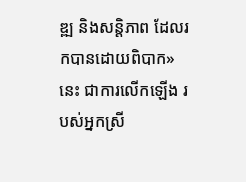ឌ្ឍ និងសន្តិភាព ដែលរកបានដោយពិបាក» នេះ ជាការលើកឡើង របស់អ្នកស្រី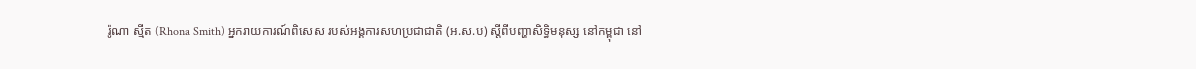រ៉ូណា ស្មីត (Rhona Smith) អ្នករាយការណ៍ពិសេស របស់អង្គការសហប្រជាជាតិ (អ.ស.ប) ស្ដីពីបញ្ហាសិទ្ធិមនុស្ស នៅកម្ពុជា នៅ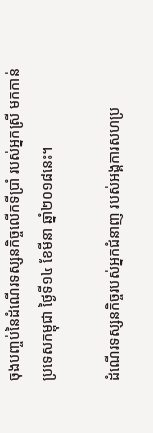ចុងបញ្ចប់នៃដំណើរទស្សនកិច្ចលើកទីប្រាំ របស់អ្នកស្រី មកកាន់ប្រទេសកម្ពុជា ថ្ងៃទី១៤ ខែមីនា ឆ្នាំ២០១៨នេះ។

ដំណើរទស្សនកិច្ចរបស់អ្នកជំនាញ របស់អង្គការសហប្រ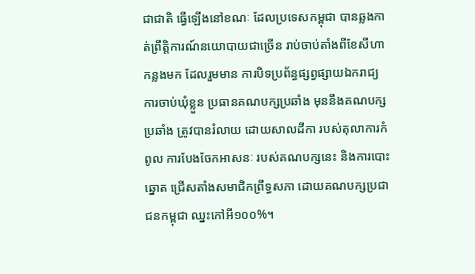ជាជាតិ ធ្វើឡើងនៅខណៈ ដែលប្រទេសកម្ពុជា បានឆ្លងកាត់ព្រឹត្តិការណ៍នយោបាយជាច្រើន រាប់ចាប់តាំងពីខែសីហាកន្លងមក ដែលរួមមាន ការបិទប្រព័ន្ធផ្សព្វផ្សាយឯករាជ្យ ការចាប់ឃុំខ្លួន ប្រធានគណបក្សប្រឆាំង មុននឹងគណបក្សប្រឆាំង ត្រូវបានរំលាយ ដោយសាលដីកា របស់តុលាការកំពូល ការបែងចែកអាសនៈ របស់គណបក្សនេះ និងការបោះឆ្នោត ជ្រើសតាំងសមាជិកព្រឹទ្ធសភា ដោយគណបក្សប្រជាជនកម្ពុជា ឈ្នះកៅអី១០០%។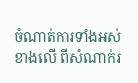ចំណាត់ការទាំងអស់ខាងលើ ពីសំណាក់រ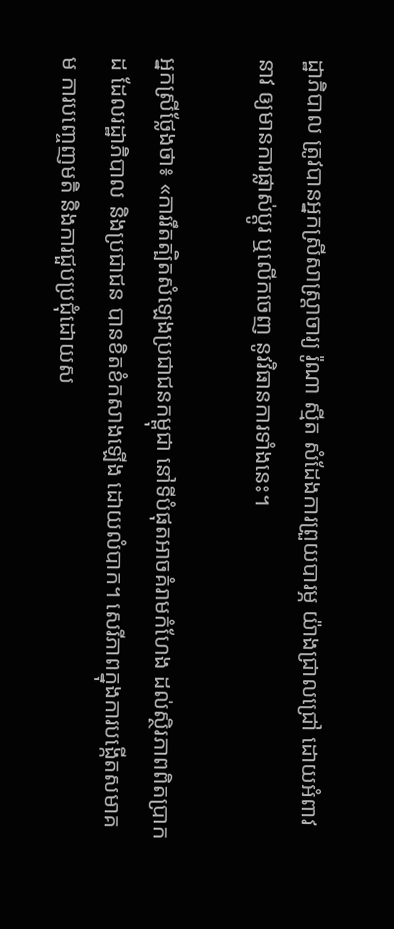ដ្ឋាភិបាល ត្រូវបានអ្នកស្រីសាស្ត្រាចារ្យ រ៉ូណា ស្មីត សំដែងការព្រួយបារម្ភ យ៉ាងជ្រាលជ្រៅ ដោយអំពាវនាវ ឲ្យមានការផ្លាស់ប្ដូរ ឬលើកចេញ នូវវិធានការទាំងនេះ។

អ្នកស្រីថ្លែងថា៖ «ការរឹតត្បិតសំឡេងប្រជាជនកម្ពុជា នៅទីបំផុតអាចគំរាមកំហែង ដល់ស្ថិរភាពពិតប្រាកដ ដែលរដ្ឋាភិបាល និងប្រជាជន បានខិតខំកសាងឡើង ដោយលំបាក។ សេរីភាពក្នុងការបង្កើតសមាគម ការបញ្ចេញមតិ និងការជួបប្រជុំដោយស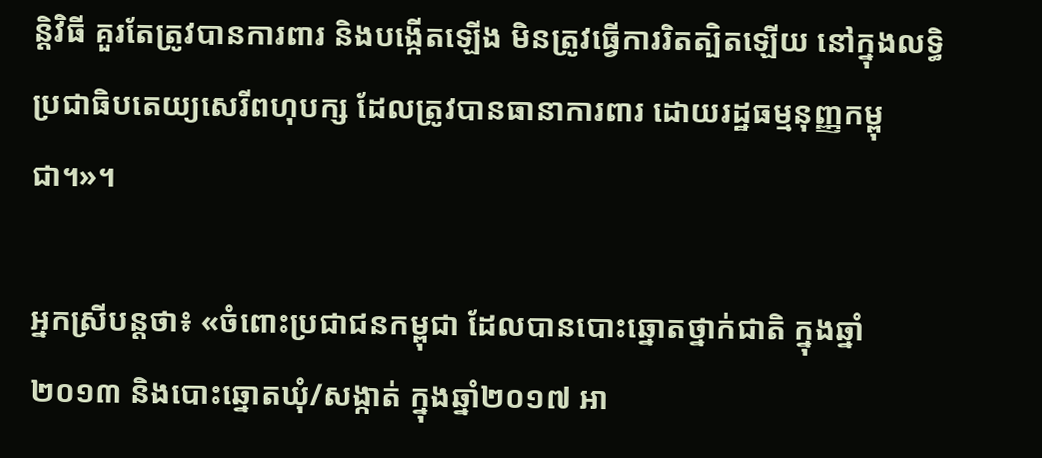ន្តិវិធី គួរតែត្រូវបានការពារ និងបង្កើតឡើង មិនត្រូវធ្វើការរិតត្បិតឡើយ នៅក្នុងលទ្ធិប្រជាធិបតេយ្យសេរីពហុបក្ស ដែលត្រូវបានធានាការពារ ដោយរដ្ឋធម្មនុញ្ញកម្ពុជា។»។

អ្នកស្រីបន្តថា៖ «ចំពោះប្រជាជនកម្ពុជា ដែលបានបោះឆ្នោតថ្នាក់ជាតិ ក្នុងឆ្នាំ២០១៣ និងបោះឆ្នោតឃុំ/សង្កាត់ ក្នុងឆ្នាំ២០១៧ អា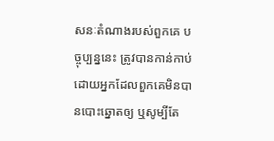សនៈតំណាងរបស់ពួកគេ បច្ចុប្បន្ននេះ ត្រូវបានកាន់កាប់ ដោយអ្នកដែលពួកគេមិនបានបោះឆ្នោតឲ្យ ឬសូម្បីតែ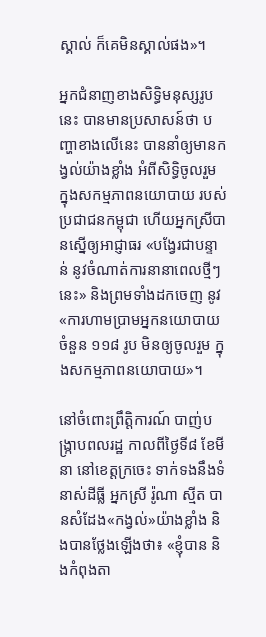ស្គាល់ ក៏គេមិនស្គាល់ផង»។

អ្នកជំនាញខាងសិទ្ធិមនុស្សរូបនេះ បានមានប្រសាសន៍ថា បញ្ហាខាងលើនេះ បាននាំឲ្យមានកង្វល់យ៉ាងខ្លាំង អំពីសិទ្ធិចូលរួម ក្នុងសកម្មភាពនយោបាយ របស់ប្រជាជនកម្ពុជា ហើយអ្នកស្រីបានស្នើឲ្យអាជ្ញាធរ «បង្វែរជាបន្ទាន់ នូវចំណាត់ការនានាពេលថ្មីៗនេះ» និងព្រមទាំងដកចេញ នូវ«ការហាមប្រាមអ្នកនយោបាយ ចំនួន ១១៨ រូប មិនឲ្យចូលរួម ក្នុងសកម្មភាពនយោបាយ»។

នៅចំពោះព្រឹត្តិការណ៍ បាញ់បង្ក្រាបពលរដ្ឋ កាលពីថ្ងៃទី៨ ខែមីនា នៅខេត្តក្រចេះ ទាក់ទងនឹងទំនាស់ដីធ្លី អ្នកស្រី រ៉ូណា ស្មីត បានសំដែង«កង្វល់»យ៉ាងខ្លាំង និងបានថ្លែងឡើងថា៖ «ខ្ញុំបាន និងកំពុងតា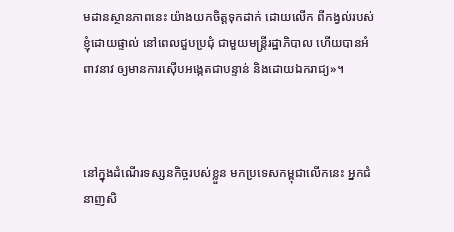មដានស្ថានភាពនេះ យ៉ាងយកចិត្តទុកដាក់ ដោយលើក ពីកង្វល់របស់ខ្ញុំដោយផ្ទាល់ នៅពេលជួបប្រជុំ ជាមួយមន្រ្តីរដ្ឋាភិបាល ហើយបានអំពាវនាវ ឲ្យមានការស៊ើបអង្កេតជាបន្ទាន់ និងដោយឯករាជ្យ»។



នៅក្នុងដំណើរទស្សនកិច្ចរបស់ខ្លួន មកប្រទេសកម្ពុជាលើកនេះ អ្នកជំនាញសិ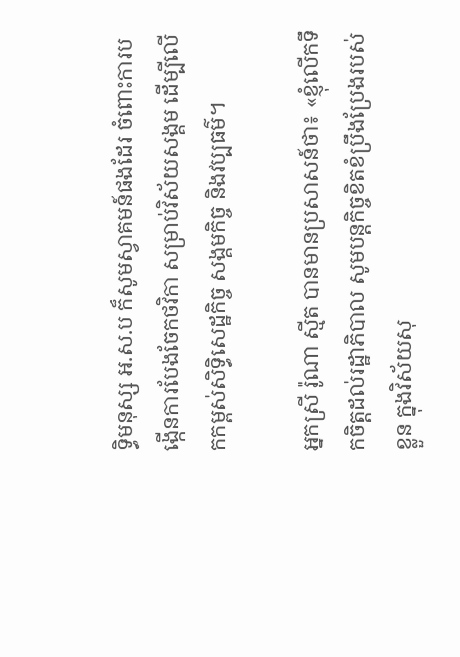ទ្ធិមនុស្ស អ.ស.ប ក៏សូមស្វាគមន៍ផងដែរ ចំពោះការបង្កើនការបែងចែកថវិកា សម្រាប់វិស័យសង្គម ដើម្បីលើកកម្ពស់សិទ្ធិសេដ្ឋកិច្ច សង្គមកិច្ច និងវប្បធម៌។

អ្នកស្រី រ៉ូណា ស្មីត បានមានប្រសាសន៍ថា៖ «ខ្ញុំលើកទឹកចិត្តដល់រដ្ឋាភិបាល សូមបន្តកិច្ចខិតខំប្រឹងប្រែងរបស់ខ្លួន ក្នុងវិស័យសុ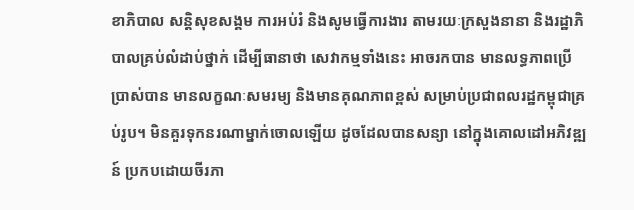ខាភិបាល សន្ដិសុខសង្គម ការអប់រំ និងសូមធ្វើការងារ តាមរយៈក្រសួងនានា និងរដ្ឋាភិបាលគ្រប់លំដាប់ថ្នាក់ ដើម្បីធានាថា សេវាកម្មទាំងនេះ អាចរកបាន មានលទ្ធភាពប្រើប្រាស់បាន មានលក្ខណៈសមរម្យ និងមានគុណភាពខ្ពស់ សម្រាប់ប្រជាពលរដ្ឋកម្ពុជាគ្រប់រូប។ មិនគួរទុកនរណាម្នាក់ចោលឡើយ ដូចដែលបានសន្យា នៅក្នុងគោលដៅអភិវឌ្ឍន៍ ប្រកបដោយចីរភា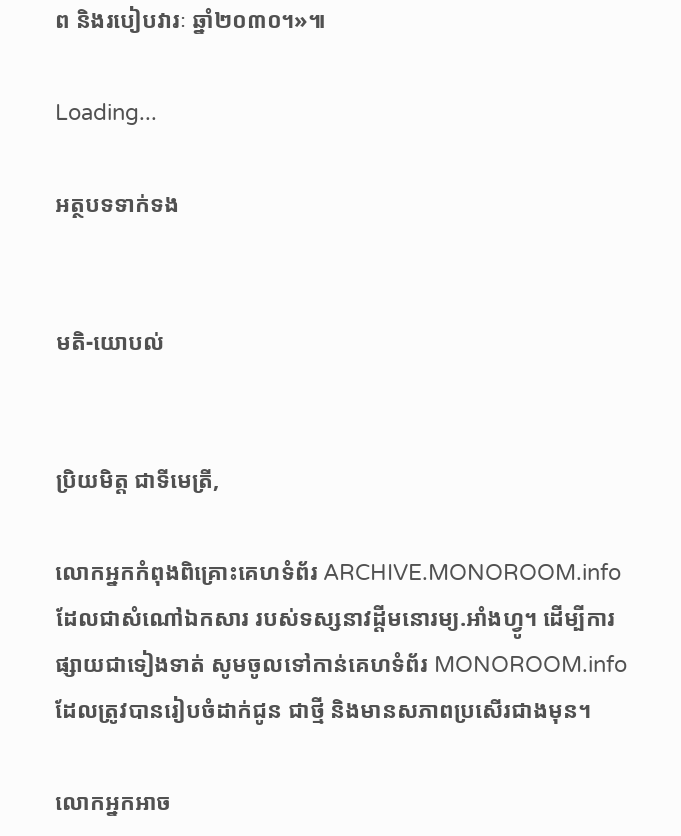ព និងរបៀបវារៈ ឆ្នាំ២០៣០។»៕

Loading...

អត្ថបទទាក់ទង


មតិ-យោបល់


ប្រិយមិត្ត ជាទីមេត្រី,

លោកអ្នកកំពុងពិគ្រោះគេហទំព័រ ARCHIVE.MONOROOM.info ដែលជាសំណៅឯកសារ របស់ទស្សនាវដ្ដីមនោរម្យ.អាំងហ្វូ។ ដើម្បីការផ្សាយជាទៀងទាត់ សូមចូលទៅកាន់គេហទំព័រ MONOROOM.info ដែលត្រូវបានរៀបចំដាក់ជូន ជាថ្មី និងមានសភាពប្រសើរជាងមុន។

លោកអ្នកអាច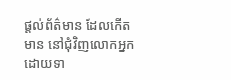ផ្ដល់ព័ត៌មាន ដែលកើតមាន នៅជុំវិញលោកអ្នក ដោយទា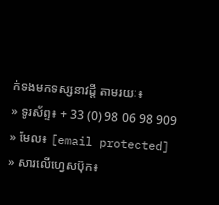ក់ទងមកទស្សនាវដ្ដី តាមរយៈ៖
» ទូរស័ព្ទ៖ + 33 (0) 98 06 98 909
» មែល៖ [email protected]
» សារលើហ្វេសប៊ុក៖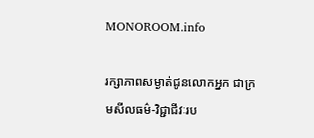MONOROOM.info

រក្សាភាពសម្ងាត់ជូនលោកអ្នក ជាក្រមសីលធម៌-វិជ្ជាជីវៈរប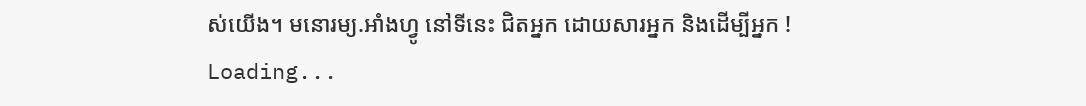ស់យើង។ មនោរម្យ.អាំងហ្វូ នៅទីនេះ ជិតអ្នក ដោយសារអ្នក និងដើម្បីអ្នក !
Loading...